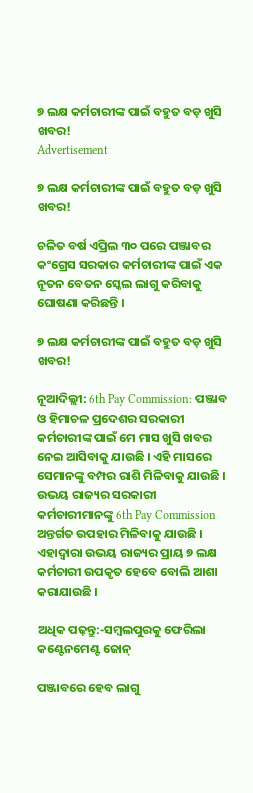୭ ଲକ୍ଷ କର୍ମଚାରୀଙ୍କ ପାଇଁ ବହୁତ ବଡ଼ ଖୁସି ଖବର!
Advertisement

୭ ଲକ୍ଷ କର୍ମଚାରୀଙ୍କ ପାଇଁ ବହୁତ ବଡ଼ ଖୁସି ଖବର!

ଚଳିତ ବର୍ଷ ଏପ୍ରିଲ ୩୦ ପରେ ପଞ୍ଜାବର କଂଗ୍ରେସ ସରକାର କର୍ମଚାରୀଙ୍କ ପାଇଁ ଏକ ନୂତନ ବେତନ ସ୍କେଲ ଲାଗୁ କରିବାକୁ ଘୋଷଣା କରିଛନ୍ତି ।

୭ ଲକ୍ଷ କର୍ମଚାରୀଙ୍କ ପାଇଁ ବହୁତ ବଡ଼ ଖୁସି ଖବର!

ନୂଆଦିଲ୍ଲୀ: 6th Pay Commission: ପଞ୍ଜାବ ଓ ହିମାଚଳ ପ୍ରଦେଶର ସରକାରୀ କର୍ମଚାରୀଙ୍କ ପାଇଁ ମେ ମାସ ଖୁସି ଖବର ନେଇ ଆସିବାକୁ ଯାଉଛି । ଏହି ମାସରେ ସେମାନଙ୍କୁ ବମ୍ପର ରାଶି ମିଳିବାକୁ ଯାଉଛି । ଉଭୟ ରାଜ୍ୟର ସରକାରୀ କର୍ମଚାରୀମାନଙ୍କୁ 6th Pay Commission ଅନ୍ତର୍ଗତ ଉପହାର ମିଳିବାକୁ ଯାଉଛି । ଏହାଦ୍ୱାରା ଉଭୟ ରାଜ୍ୟର ପ୍ରାୟ ୭ ଲକ୍ଷ କର୍ମଚାରୀ ଉପକୃତ ହେବେ ବୋଲି ଆଶା କରାଯାଉଛି ।

ଅଧିକ ପଢ଼ନ୍ତୁ:-ସମ୍ବଲପୁରକୁ ଫେରିଲା କଣ୍ଟେନମେଣ୍ଟ ଜୋନ୍

ପଞ୍ଜାବରେ ହେବ ଲାଗୁ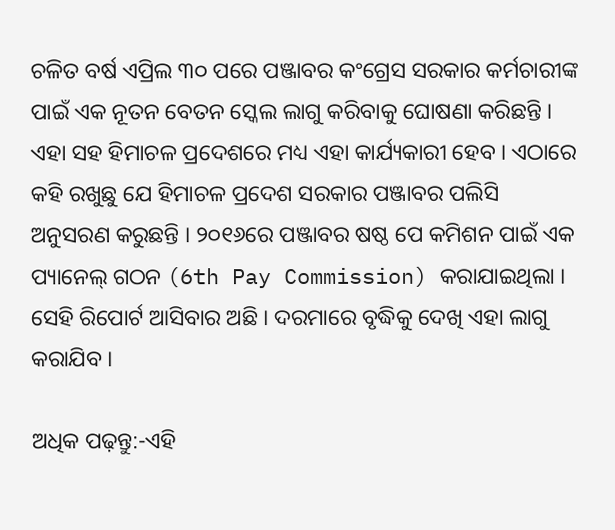ଚଳିତ ବର୍ଷ ଏପ୍ରିଲ ୩୦ ପରେ ପଞ୍ଜାବର କଂଗ୍ରେସ ସରକାର କର୍ମଚାରୀଙ୍କ ପାଇଁ ଏକ ନୂତନ ବେତନ ସ୍କେଲ ଲାଗୁ କରିବାକୁ ଘୋଷଣା କରିଛନ୍ତି । ଏହା ସହ ହିମାଚଳ ପ୍ରଦେଶରେ ମଧ୍ୟ ଏହା କାର୍ଯ୍ୟକାରୀ ହେବ । ଏଠାରେ କହି ରଖୁଛୁ ଯେ ହିମାଚଳ ପ୍ରଦେଶ ସରକାର ପଞ୍ଜାବର ପଲିସି ଅନୁସରଣ କରୁଛନ୍ତି । ୨୦୧୬ରେ ପଞ୍ଜାବର ଷଷ୍ଠ ପେ କମିଶନ ପାଇଁ ଏକ ପ୍ୟାନେଲ୍ ଗଠନ (6th Pay Commission) କରାଯାଇଥିଲା । ସେହି ରିପୋର୍ଟ ଆସିବାର ଅଛି । ଦରମାରେ ବୃଦ୍ଧିକୁ ଦେଖି ଏହା ଲାଗୁ କରାଯିବ ।

ଅଧିକ ପଢ଼ନ୍ତୁ:-ଏହି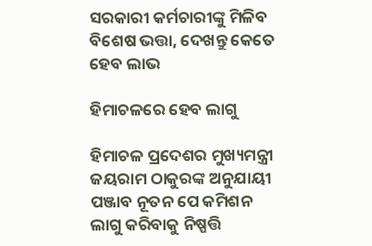ସରକାରୀ କର୍ମଚାରୀଙ୍କୁ ମିଳିବ ବିଶେଷ ଭତ୍ତା, ଦେଖନ୍ତୁ କେତେ ହେବ ଲାଭ

ହିମାଚଳରେ ହେବ ଲାଗୁ

ହିମାଚଳ ପ୍ରଦେଶର ମୁଖ୍ୟମନ୍ତ୍ରୀ ଜୟରାମ ଠାକୁରଙ୍କ ଅନୁଯାୟୀ ପଞ୍ଜାବ ନୂତନ ପେ କମିଶନ ଲାଗୁ କରିବାକୁ ନିଷ୍ପତ୍ତି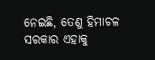ନେଇଛି, ତେଣୁ ହିମାଚଳ ସରକାର ଏହାକୁ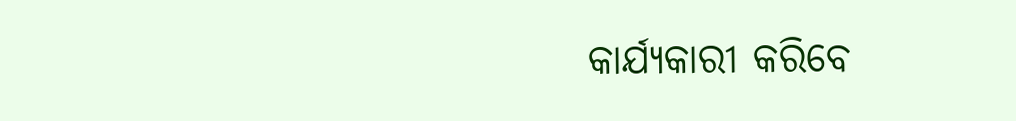କାର୍ଯ୍ୟକାରୀ କରିବେ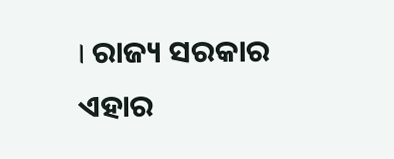। ରାଜ୍ୟ ସରକାର ଏହାର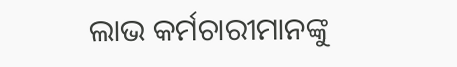ଲାଭ କର୍ମଚାରୀମାନଙ୍କୁ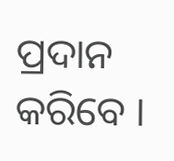ପ୍ରଦାନ କରିବେ ।